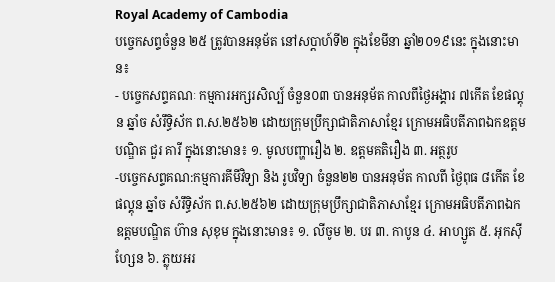Royal Academy of Cambodia
បច្ចេកសព្ទចំនួន ២៥ ត្រូវបានអនុម័ត នៅសប្តាហ៍ទី២ ក្នុងខែមីនា ឆ្នាំ២០១៩នេះ ក្នុងនោះមាន៖
- បច្ចេកសព្ទគណៈ កម្មការអក្សរសិល្ប៍ ចំនួន០៣ បានអនុម័ត កាលពីថ្ងៃអង្គារ ៧កើត ខែផល្គុន ឆ្នាំច សំរឹទ្ធិស័ក ព.ស.២៥៦២ ដោយក្រុមប្រឹក្សាជាតិភាសាខ្មែរ ក្រោមអធិបតីភាពឯកឧត្តមបណ្ឌិត ជួរ គារី ក្នុងនោះមាន៖ ១. មូលបញ្ហារឿង ២. ឧត្តមគតិរឿង ៣. អត្ថរូប
-បច្ចេកសព្ទគណ:កម្មការគីមីវិទ្យា និង រូបវិទ្យា ចំនួន២២ បានអនុម័ត កាលពី ថ្ងៃពុធ ៨កើត ខែផល្គុន ឆ្នាំច សំរឹទ្ធិស័ក ព.ស.២៥៦២ ដោយក្រុមប្រឹក្សាជាតិភាសាខ្មែរ ក្រោមអធិបតីភាពឯកឧត្តមបណ្ឌិត ហ៊ាន សុខុម ក្នុងនោះមាន៖ ១. លីចូម ២. បរ ៣. កាបូន ៤. អាហ្សូត ៥. អុកស៊ីហ្សែន ៦. ភ្លុយអរ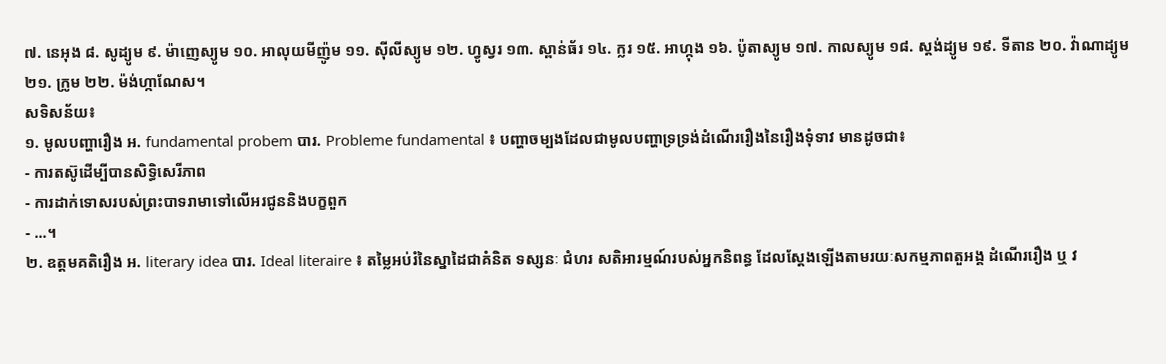៧. នេអុង ៨. សូដ្យូម ៩. ម៉ាញេស្យូម ១០. អាលុយមីញ៉ូម ១១. ស៊ីលីស្យូម ១២. ហ្វូស្វរ ១៣. ស្ពាន់ធ័រ ១៤. ក្លរ ១៥. អាហ្កុង ១៦. ប៉ូតាស្យូម ១៧. កាលស្យូម ១៨. ស្តង់ដ្យូម ១៩. ទីតាន ២០. វ៉ាណាដ្យូម ២១. ក្រូម ២២. ម៉ង់ហ្កាណែស។
សទិសន័យ៖
១. មូលបញ្ហារឿង អ. fundamental probem បារ. Probleme fundamental ៖ បញ្ហាចម្បងដែលជាមូលបញ្ហាទ្រទ្រង់ដំណើររឿងនៃរឿងទុំទាវ មានដូចជា៖
- ការតស៊ូដើម្បីបានសិទ្ធិសេរីភាព
- ការដាក់ទោសរបស់ព្រះបាទរាមាទៅលើអរជូននិងបក្ខពួក
- ...។
២. ឧត្តមគតិរឿង អ. literary idea បារ. Ideal literaire ៖ តម្លៃអប់រំនៃស្នាដៃជាគំនិត ទស្សនៈ ជំហរ សតិអារម្មណ៍របស់អ្នកនិពន្ធ ដែលស្តែងឡើងតាមរយៈសកម្មភាពតួអង្គ ដំណើររឿង ឬ វ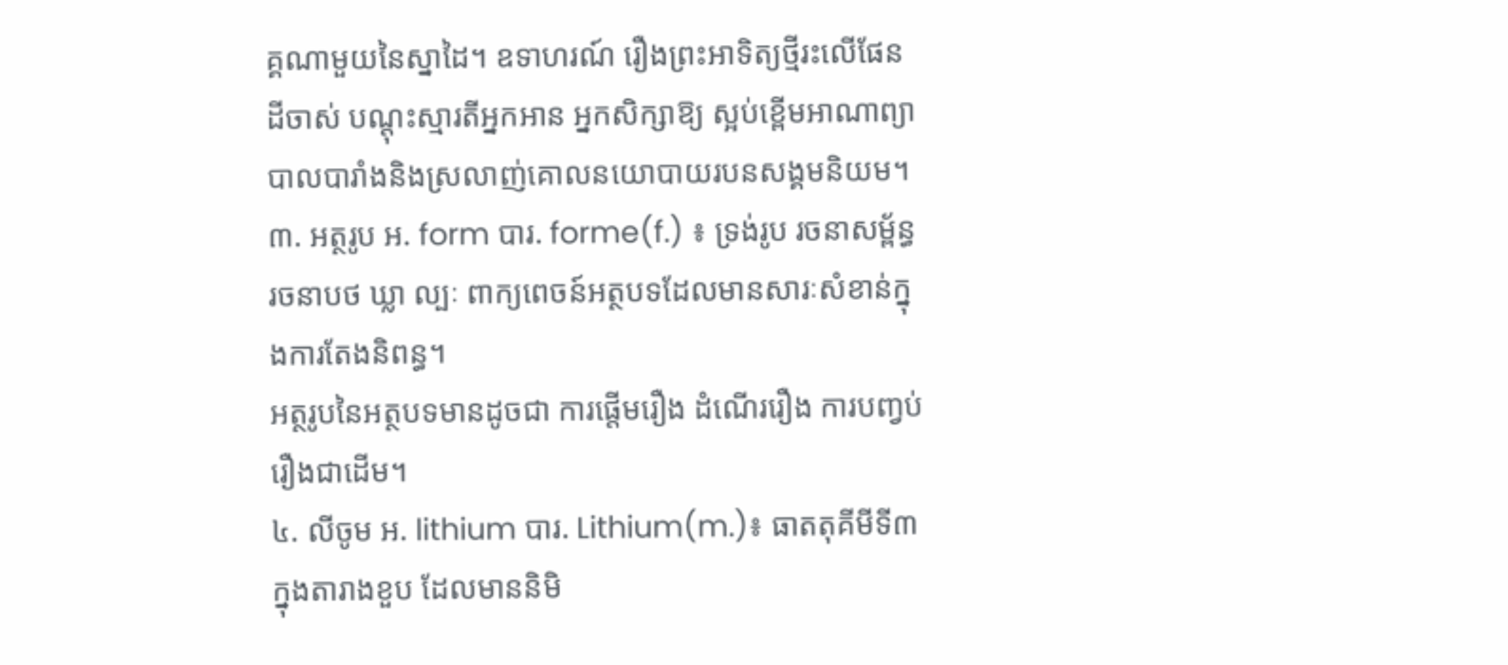គ្គណាមួយនៃស្នាដៃ។ ឧទាហរណ៍ រឿងព្រះអាទិត្យថ្មីរះលើផែនដីចាស់ បណ្តុះស្មារតីអ្នកអាន អ្នកសិក្សាឱ្យ ស្អប់ខ្ពើមអាណាព្យាបាលបារាំងនិងស្រលាញ់គោលនយោបាយរបនសង្គមនិយម។
៣. អត្ថរូប អ. form បារ. forme(f.) ៖ ទ្រង់រូប រចនាសម្ព័ន្ធ រចនាបថ ឃ្លា ល្បៈ ពាក្យពេចន៍អត្ថបទដែលមានសារៈសំខាន់ក្នុងការតែងនិពន្ធ។
អត្ថរូបនៃអត្ថបទមានដូចជា ការផ្តើមរឿង ដំណើររឿង ការបញ្វប់រឿងជាដើម។
៤. លីចូម អ. lithium បារ. Lithium(m.)៖ ធាតតុគីមីទី៣ ក្នុងតារាងខួប ដែលមាននិមិ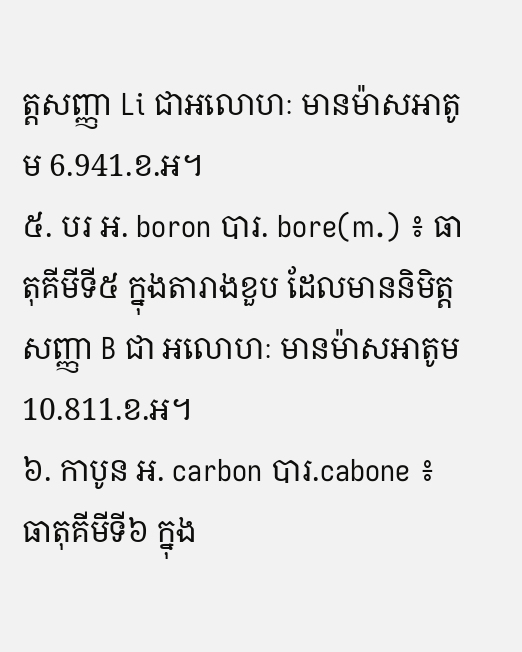ត្តសញ្ញា Li ជាអលោហៈ មានម៉ាសអាតូម 6.941.ខ.អ។
៥. បរ អ. boron បារ. bore(m.) ៖ ធាតុគីមីទី៥ ក្នុងតារាងខួប ដែលមាននិមិត្តសញ្ញា B ជា អលោហៈ មានម៉ាសអាតូម10.811.ខ.អ។
៦. កាបូន អ. carbon បារ.cabone ៖ ធាតុគីមីទី៦ ក្នុង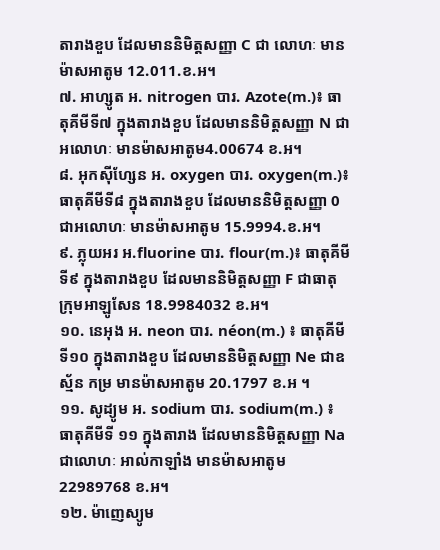តារាងខួប ដែលមាននិមិត្តសញ្ញា C ជា លោហៈ មានម៉ាសអាតូម 12.011.ខ.អ។
៧. អាហ្សូត អ. nitrogen បារ. Azote(m.)៖ ធាតុគីមីទី៧ ក្នុងតារាងខួប ដែលមាននិមិត្តសញ្ញា N ជា អលោហៈ មានម៉ាសអាតូម4.00674 ខ.អ។
៨. អុកស៊ីហ្សែន អ. oxygen បារ. oxygen(m.)៖ ធាតុគីមីទី៨ ក្នុងតារាងខួប ដែលមាននិមិត្តសញ្ញា 0 ជាអលោហៈ មានម៉ាសអាតូម 15.9994.ខ.អ។
៩. ភ្លុយអរ អ.fluorine បារ. flour(m.)៖ ធាតុគីមីទី៩ ក្នុងតារាងខួប ដែលមាននិមិត្តសញ្ញា F ជាធាតុក្រុមអាឡូសែន 18.9984032 ខ.អ។
១០. នេអុង អ. neon បារ. néon(m.) ៖ ធាតុគីមីទី១០ ក្នុងតារាងខួប ដែលមាននិមិត្តសញ្ញា Ne ជាឧស្ម័ន កម្រ មានម៉ាសអាតូម 20.1797 ខ.អ ។
១១. សូដ្យូម អ. sodium បារ. sodium(m.) ៖ ធាតុគីមីទី ១១ ក្នុងតារាង ដែលមាននិមិត្តសញ្ញា Na ជាលោហៈ អាល់កាឡាំង មានម៉ាសអាតូម 22989768 ខ.អ។
១២. ម៉ាញេស្យូម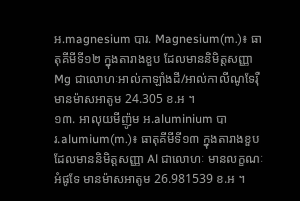អ.magnesium បារ. Magnesium(m.)៖ ធាតុគីមីទី១២ ក្នុងតារាងខួប ដែលមាននិមិត្តសញ្ញា Mg ជាលោហៈអាល់កាឡាំងដី/អាល់កាលីណូទែរ៉ឺ មានម៉ាសអាតូម 24.305 ខ.អ ។
១៣. អាលុយមីញ៉ូម អ.aluminium បារ.alumium(m.)៖ ធាតុគីមីទី១៣ ក្នុងតារាងខួប ដែលមាននិមិត្តសញ្ញា Al ជាលោហៈ មានលក្ខណៈអំផូទែ មានម៉ាសអាតូម 26.981539 ខ.អ ។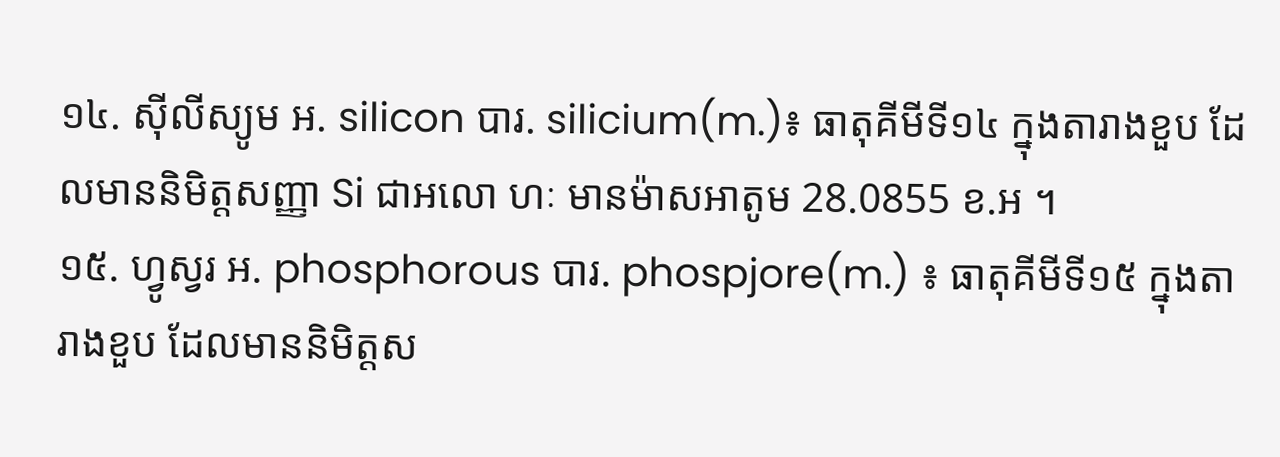១៤. ស៊ីលីស្យូម អ. silicon បារ. silicium(m.)៖ ធាតុគីមីទី១៤ ក្នុងតារាងខួប ដែលមាននិមិត្តសញ្ញា Si ជាអលោ ហៈ មានម៉ាសអាតូម 28.0855 ខ.អ ។
១៥. ហ្វូស្វរ អ. phosphorous បារ. phospjore(m.) ៖ ធាតុគីមីទី១៥ ក្នុងតារាងខួប ដែលមាននិមិត្តស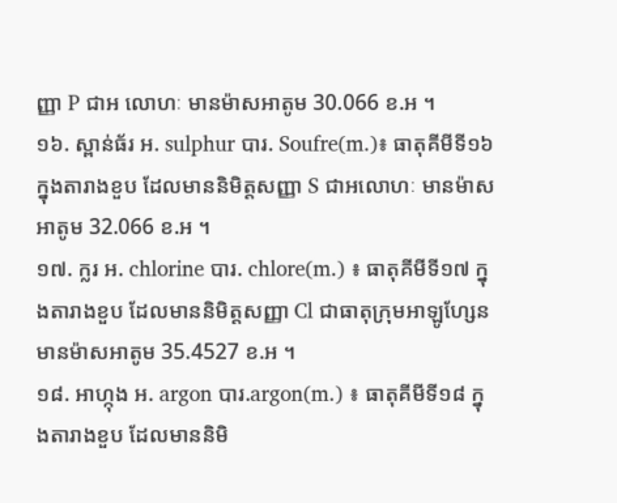ញ្ញា P ជាអ លោហៈ មានម៉ាសអាតូម 30.066 ខ.អ ។
១៦. ស្ពាន់ធ័រ អ. sulphur បារ. Soufre(m.)៖ ធាតុគីមីទី១៦ ក្នុងតារាងខួប ដែលមាននិមិត្តសញ្ញា S ជាអលោហៈ មានម៉ាសអាតូម 32.066 ខ.អ ។
១៧. ក្លរ អ. chlorine បារ. chlore(m.) ៖ ធាតុគីមីទី១៧ ក្នុងតារាងខួប ដែលមាននិមិត្តសញ្ញា Cl ជាធាតុក្រុមអាឡូហ្សែន មានម៉ាសអាតូម 35.4527 ខ.អ ។
១៨. អាហ្កុង អ. argon បារ.argon(m.) ៖ ធាតុគីមីទី១៨ ក្នុងតារាងខួប ដែលមាននិមិ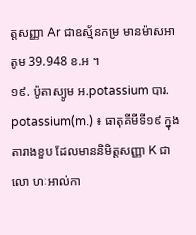ត្តសញ្ញា Ar ជាឧស្ម័នកម្រ មានម៉ាសអាតូម 39.948 ខ.អ ។
១៩. ប៉ូតាស្យូម អ.potassium បារ. potassium(m.) ៖ ធាតុគីមីទី១៩ ក្នុងតារាងខួប ដែលមាននិមិត្តសញ្ញា K ជាលោ ហៈអាល់កា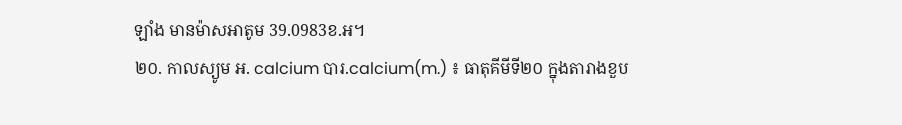ឡាំង មានម៉ាសអាតូម 39.0983ខ.អ។
២០. កាលស្យូម អ. calcium បារ.calcium(m.) ៖ ធាតុគីមីទី២០ ក្នុងតារាងខួប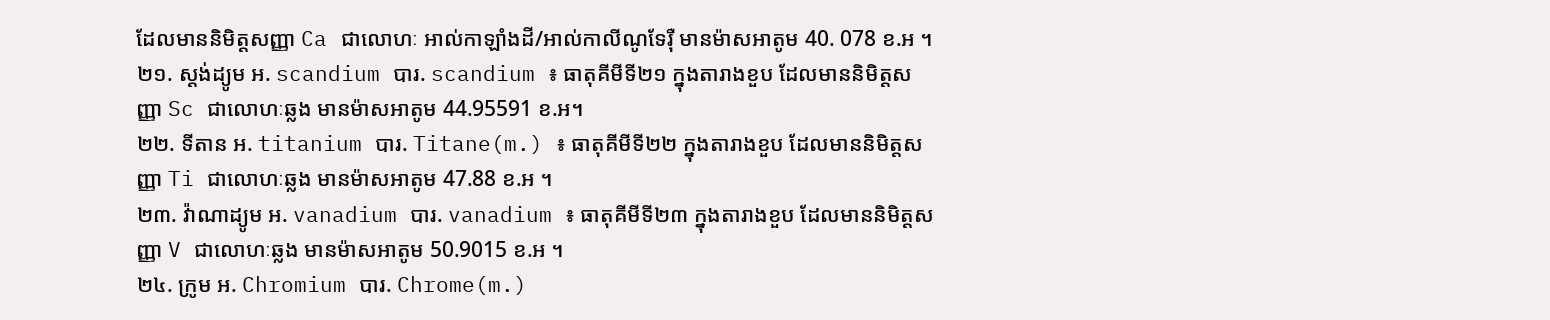ដែលមាននិមិត្តសញ្ញា Ca ជាលោហៈ អាល់កាឡាំងដី/អាល់កាលីណូទែរ៉ឺ មានម៉ាសអាតូម 40. 078 ខ.អ ។
២១. ស្តង់ដ្យូម អ. scandium បារ. scandium ៖ ធាតុគីមីទី២១ ក្នុងតារាងខួប ដែលមាននិមិត្តសញ្ញា Sc ជាលោហៈឆ្លង មានម៉ាសអាតូម 44.95591 ខ.អ។
២២. ទីតាន អ. titanium បារ. Titane(m.) ៖ ធាតុគីមីទី២២ ក្នុងតារាងខួប ដែលមាននិមិត្តសញ្ញា Ti ជាលោហៈឆ្លង មានម៉ាសអាតូម 47.88 ខ.អ ។
២៣. វ៉ាណាដ្យូម អ. vanadium បារ. vanadium ៖ ធាតុគីមីទី២៣ ក្នុងតារាងខួប ដែលមាននិមិត្តសញ្ញា V ជាលោហៈឆ្លង មានម៉ាសអាតូម 50.9015 ខ.អ ។
២៤. ក្រូម អ. Chromium បារ. Chrome(m.)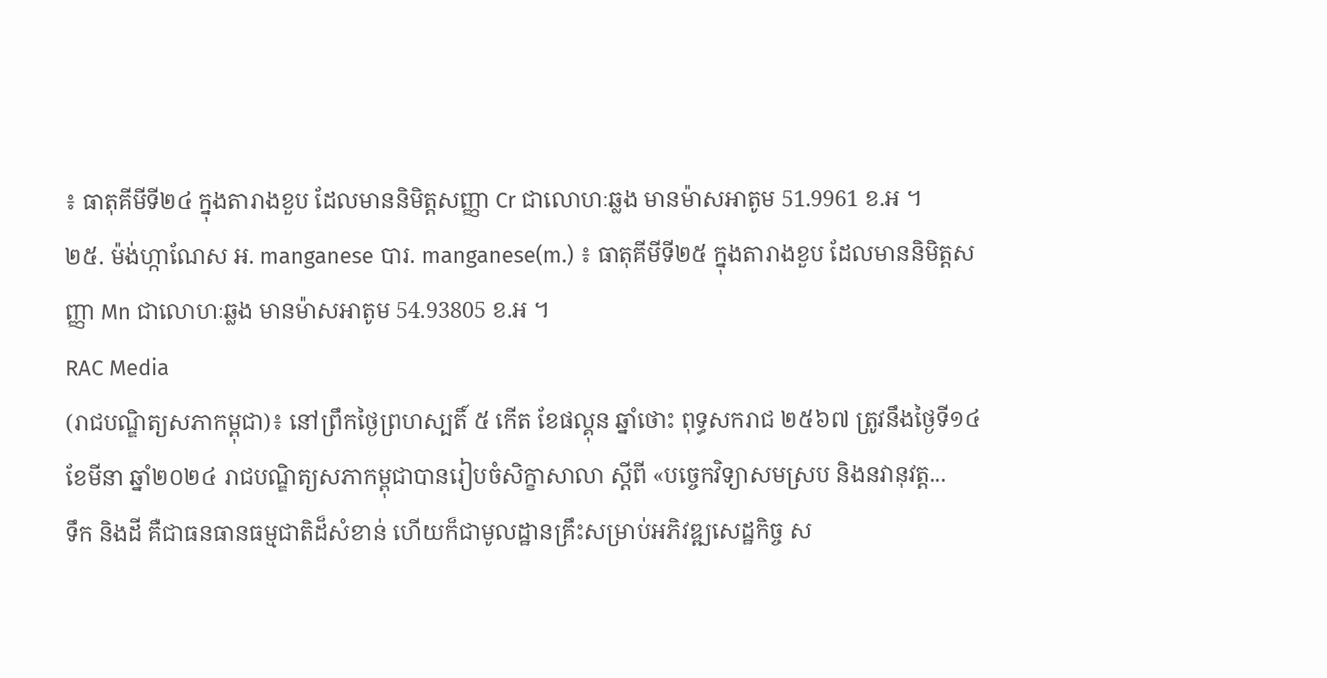៖ ធាតុគីមីទី២៤ ក្នុងតារាងខួប ដែលមាននិមិត្តសញ្ញា Cr ជាលោហៈឆ្លង មានម៉ាសអាតូម 51.9961 ខ.អ ។
២៥. ម៉ង់ហ្កាណែស អ. manganese បារ. manganese(m.) ៖ ធាតុគីមីទី២៥ ក្នុងតារាងខួប ដែលមាននិមិត្តសញ្ញា Mn ជាលោហៈឆ្លង មានម៉ាសអាតូម 54.93805 ខ.អ ។
RAC Media
(រាជបណ្ឌិត្យសភាកម្ពុជា)៖ នៅព្រឹកថ្ងៃព្រហស្បតិ៍ ៥ កើត ខែផល្គុន ឆ្នាំថោះ ពុទ្ធសករាជ ២៥៦៧ ត្រូវនឹងថ្ងៃទី១៤ ខែមីនា ឆ្នាំ២០២៤ រាជបណ្ឌិត្យសភាកម្ពុជាបានរៀបចំសិក្ខាសាលា ស្ដីពី «បច្ចេកវិទ្យាសមស្រប និងនវានុវត្ត...
ទឹក និងដី គឺជាធនធានធម្មជាតិដ៏សំខាន់ ហើយក៏ជាមូលដ្ឋានគ្រឹះសម្រាប់អភិវឌ្ឍសេដ្ឋកិច្ច ស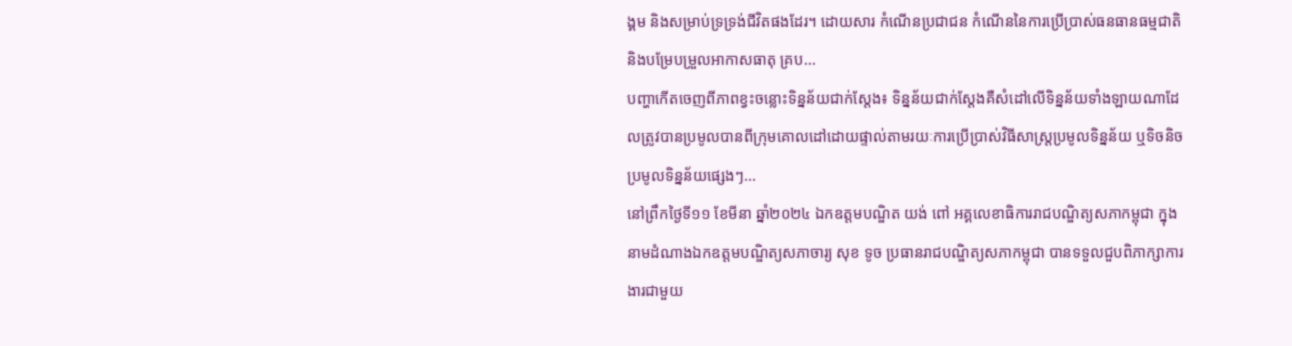ង្គម និងសម្រាប់ទ្រទ្រង់ជីវិតផងដែរ។ ដោយសារ កំណើនប្រជាជន កំណើននៃការប្រើប្រាស់ធនធានធម្មជាតិ និងបម្រែបម្រួលអាកាសធាតុ គ្រប...
បញ្ហាកើតចេញពីភាពខ្វះចន្លោះទិន្នន័យជាក់ស្តែង៖ ទិន្នន័យជាក់ស្តែងគឺសំដៅលើទិន្នន័យទាំងឡាយណាដែលត្រូវបានប្រមូលបានពីក្រុមគោលដៅដោយផ្ទាល់តាមរយៈការប្រើប្រាស់វិធីសាស្ត្រប្រមូលទិន្នន័យ ឬទិចនិចប្រមូលទិន្នន័យផ្សេងៗ...
នៅព្រឹកថ្ងៃទី១១ ខែមីនា ឆ្នាំ២០២៤ ឯកឧត្តមបណ្ឌិត យង់ ពៅ អគ្គលេខាធិការរាជបណ្ឌិត្យសភាកម្ពុជា ក្នុងនាមដំណាងឯកឧត្តមបណ្ឌិត្យសភាចារ្យ សុខ ទូច ប្រធានរាជបណ្ឌិត្យសភាកម្ពុជា បានទទួលជួបពិភាក្សាការងារជាមួយ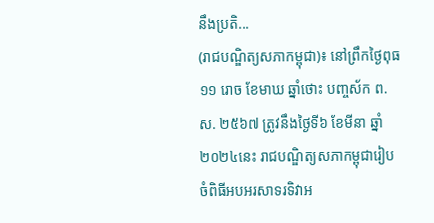នឹងប្រតិ...
(រាជបណ្ឌិត្យសភាកម្ពុជា)៖ នៅព្រឹកថ្ងៃពុធ ១១ រោច ខែមាឃ ឆ្នាំថោះ បញ្ចស័ក ព.ស. ២៥៦៧ ត្រូវនឹងថ្ងៃទី៦ ខែមីនា ឆ្នាំ២០២៤នេះ រាជបណ្ឌិត្យសភាកម្ពុជារៀបចំពិធីអបអរសាទរទិវាអ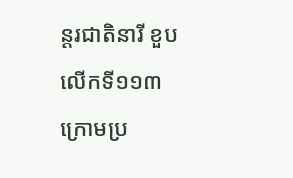ន្តរជាតិនារី ខួបលើកទី១១៣ ក្រោមប្រ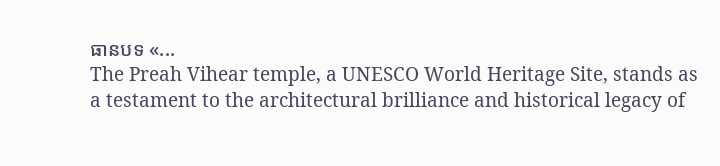ធានបទ «...
The Preah Vihear temple, a UNESCO World Heritage Site, stands as a testament to the architectural brilliance and historical legacy of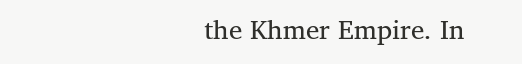the Khmer Empire. In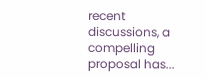recent discussions, a compelling proposal has...